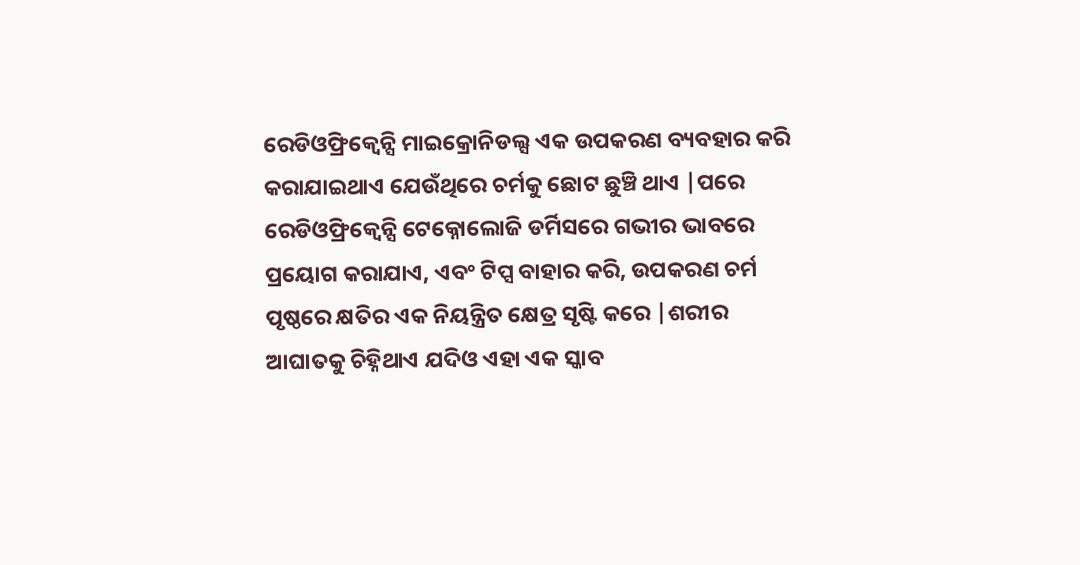ରେଡିଓଫ୍ରିକ୍ୱେନ୍ସି ମାଇକ୍ରୋନିଡଲ୍ସ ଏକ ଉପକରଣ ବ୍ୟବହାର କରି କରାଯାଇଥାଏ ଯେଉଁଥିରେ ଚର୍ମକୁ ଛୋଟ ଛୁଞ୍ଚି ଥାଏ |ପରେ ରେଡିଓଫ୍ରିକ୍ୱେନ୍ସି ଟେକ୍ନୋଲୋଜି ଡର୍ମିସରେ ଗଭୀର ଭାବରେ ପ୍ରୟୋଗ କରାଯାଏ, ଏବଂ ଟିପ୍ସ ବାହାର କରି, ଉପକରଣ ଚର୍ମ ପୃଷ୍ଠରେ କ୍ଷତିର ଏକ ନିୟନ୍ତ୍ରିତ କ୍ଷେତ୍ର ସୃଷ୍ଟି କରେ |ଶରୀର ଆଘାତକୁ ଚିହ୍ନିଥାଏ ଯଦିଓ ଏହା ଏକ ସ୍କାବ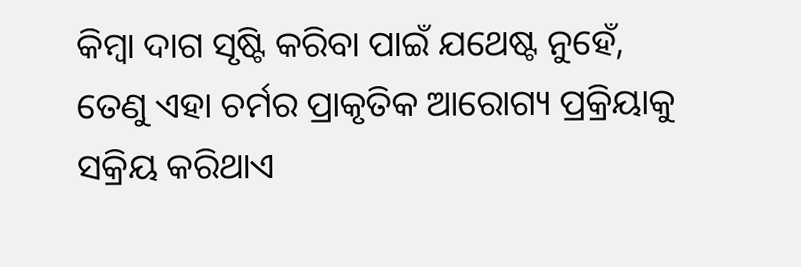କିମ୍ବା ଦାଗ ସୃଷ୍ଟି କରିବା ପାଇଁ ଯଥେଷ୍ଟ ନୁହେଁ, ତେଣୁ ଏହା ଚର୍ମର ପ୍ରାକୃତିକ ଆରୋଗ୍ୟ ପ୍ରକ୍ରିୟାକୁ ସକ୍ରିୟ କରିଥାଏ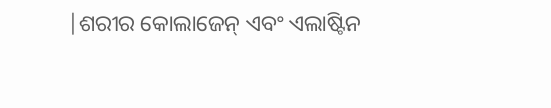|ଶରୀର କୋଲାଜେନ୍ ଏବଂ ଏଲାଷ୍ଟିନ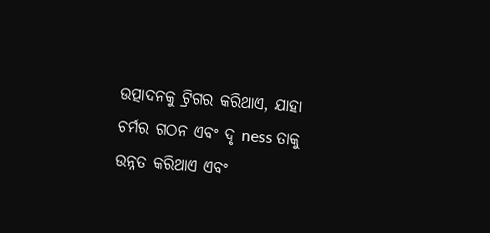ଉତ୍ପାଦନକୁ ଟ୍ରିଗର କରିଥାଏ, ଯାହା ଚର୍ମର ଗଠନ ଏବଂ ଦୃ ness ତାକୁ ଉନ୍ନତ କରିଥାଏ ଏବଂ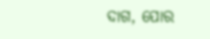ଦାଗ, ପୋର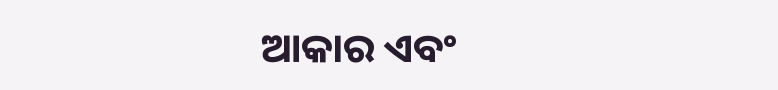ଆକାର ଏବଂ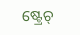ଷ୍ଟ୍ରେଚ୍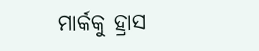ମାର୍କକୁ ହ୍ରାସ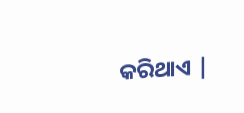କରିଥାଏ |